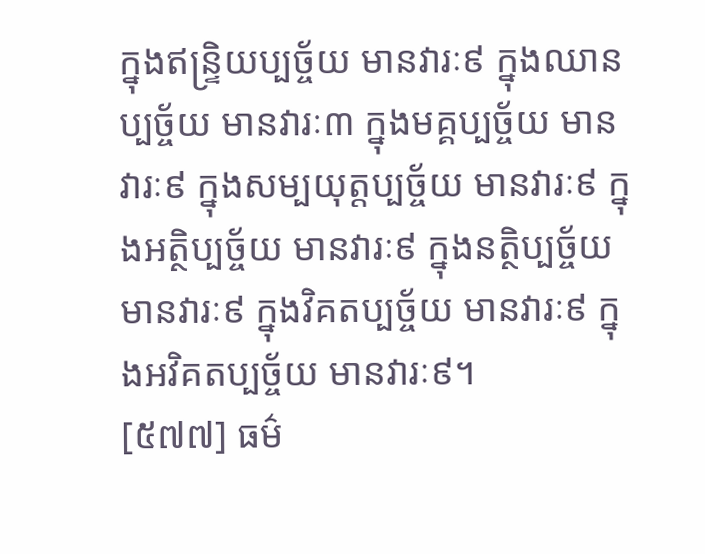ក្នុងឥន្រ្ទិយប្បច្ច័យ មានវារៈ៩ ក្នុងឈានប្បច្ច័យ មានវារៈ៣ ក្នុងមគ្គប្បច្ច័យ មានវារៈ៩ ក្នុងសម្បយុត្តប្បច្ច័យ មានវារៈ៩ ក្នុងអត្ថិប្បច្ច័យ មានវារៈ៩ ក្នុងនត្ថិប្បច្ច័យ មានវារៈ៩ ក្នុងវិគតប្បច្ច័យ មានវារៈ៩ ក្នុងអវិគតប្បច្ច័យ មានវារៈ៩។
[៥៧៧] ធម៌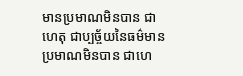មានប្រមាណមិនបាន ជាហេតុ ជាប្បច្ច័យនៃធម៌មានប្រមាណមិនបាន ជាហេ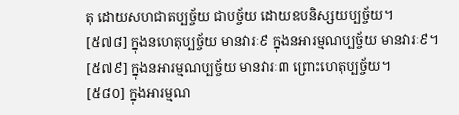តុ ដោយសហជាតប្បច្ច័យ ជាបច្ច័យ ដោយឧបនិស្សយប្បច្ច័យ។
[៥៧៨] ក្នុងនហេតុប្បច្ច័យ មានវារៈ៩ ក្នុងនអារម្មណប្បច្ច័យ មានវារៈ៩។
[៥៧៩] ក្នុងនអារម្មណប្បច្ច័យ មានវារៈ៣ ព្រោះហេតុប្បច្ច័យ។
[៥៨០] ក្នុងអារម្មណ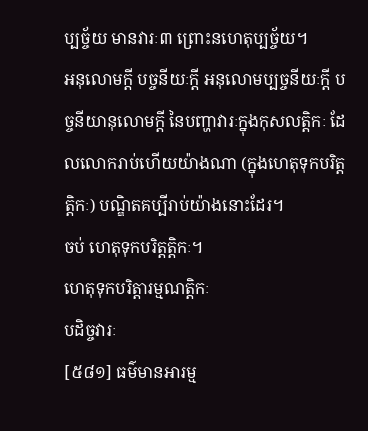ប្បច្ច័យ មានវារៈ៣ ព្រោះនហេតុប្បច្ច័យ។
អនុលោមក្តី បច្ចនីយៈក្តី អនុលោមប្បច្ចនីយៈក្តី បច្ចនីយានុលោមក្តី នៃបញ្ហាវារៈក្នុងកុសលត្តិកៈ ដែលលោករាប់ហើយយ៉ាងណា (ក្នុងហេតុទុកបរិត្តត្តិកៈ) បណ្ឌិតគប្បីរាប់យ៉ាងនោះដែរ។
ចប់ ហេតុទុកបរិត្តត្តិកៈ។
ហេតុទុកបរិត្តារម្មណត្តិកៈ
បដិច្ចវារៈ
[៥៨១] ធម៌មានអារម្ម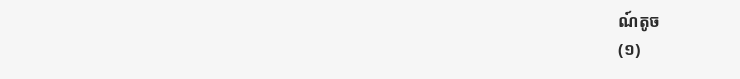ណ៍តូច
(១)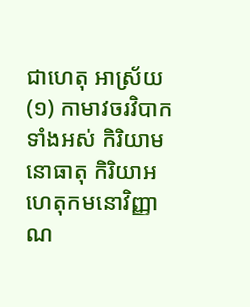ជាហេតុ អាស្រ័យ
(១) កាមាវចរវិបាកទាំងអស់ កិរិយាមនោធាតុ កិរិយាអហេតុកមនោវិញ្ញាណ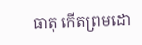ធាតុ កើតព្រមដោ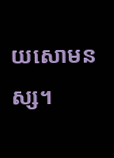យសោមនស្ស។